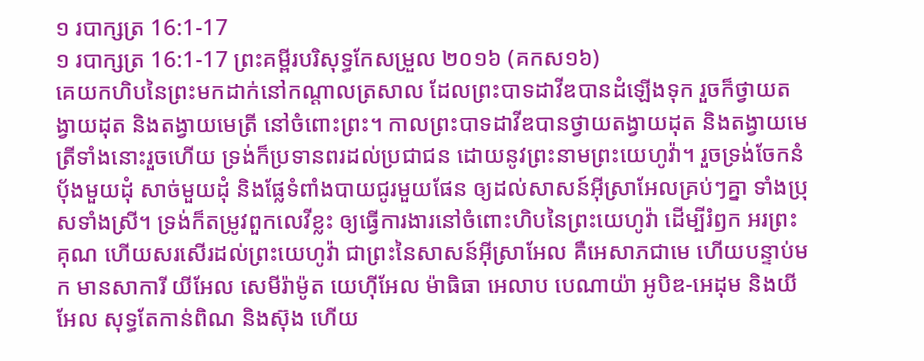១ របាក្សត្រ 16:1-17
១ របាក្សត្រ 16:1-17 ព្រះគម្ពីរបរិសុទ្ធកែសម្រួល ២០១៦ (គកស១៦)
គេយកហិបនៃព្រះមកដាក់នៅកណ្ដាលត្រសាល ដែលព្រះបាទដាវីឌបានដំឡើងទុក រួចក៏ថ្វាយតង្វាយដុត និងតង្វាយមេត្រី នៅចំពោះព្រះ។ កាលព្រះបាទដាវីឌបានថ្វាយតង្វាយដុត និងតង្វាយមេត្រីទាំងនោះរួចហើយ ទ្រង់ក៏ប្រទានពរដល់ប្រជាជន ដោយនូវព្រះនាមព្រះយេហូវ៉ា។ រួចទ្រង់ចែកនំបុ័ងមួយដុំ សាច់មួយដុំ និងផ្លែទំពាំងបាយជូរមួយផែន ឲ្យដល់សាសន៍អ៊ីស្រាអែលគ្រប់ៗគ្នា ទាំងប្រុសទាំងស្រី។ ទ្រង់ក៏តម្រូវពួកលេវីខ្លះ ឲ្យធ្វើការងារនៅចំពោះហិបនៃព្រះយេហូវ៉ា ដើម្បីរំឭក អរព្រះគុណ ហើយសរសើរដល់ព្រះយេហូវ៉ា ជាព្រះនៃសាសន៍អ៊ីស្រាអែល គឺអេសាភជាមេ ហើយបន្ទាប់មក មានសាការី យីអែល សេមីរ៉ាម៉ូត យេហ៊ីអែល ម៉ាធិធា អេលាប បេណាយ៉ា អូបិឌ-អេដុម និងយីអែល សុទ្ធតែកាន់ពិណ និងស៊ុង ហើយ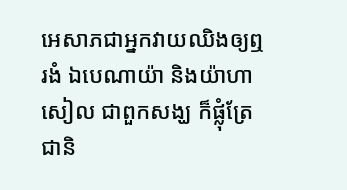អេសាភជាអ្នកវាយឈិងឲ្យឮរងំ ឯបេណាយ៉ា និងយ៉ាហាសៀល ជាពួកសង្ឃ ក៏ផ្លុំត្រែជានិ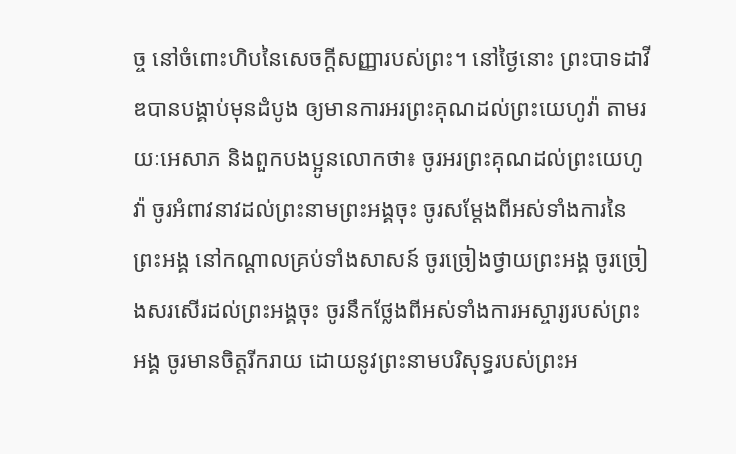ច្ច នៅចំពោះហិបនៃសេចក្ដីសញ្ញារបស់ព្រះ។ នៅថ្ងៃនោះ ព្រះបាទដាវីឌបានបង្គាប់មុនដំបូង ឲ្យមានការអរព្រះគុណដល់ព្រះយេហូវ៉ា តាមរយៈអេសាភ និងពួកបងប្អូនលោកថា៖ ចូរអរព្រះគុណដល់ព្រះយេហូវ៉ា ចូរអំពាវនាវដល់ព្រះនាមព្រះអង្គចុះ ចូរសម្ដែងពីអស់ទាំងការនៃព្រះអង្គ នៅកណ្ដាលគ្រប់ទាំងសាសន៍ ចូរច្រៀងថ្វាយព្រះអង្គ ចូរច្រៀងសរសើរដល់ព្រះអង្គចុះ ចូរនឹកថ្លែងពីអស់ទាំងការអស្ចារ្យរបស់ព្រះអង្គ ចូរមានចិត្តរីករាយ ដោយនូវព្រះនាមបរិសុទ្ធរបស់ព្រះអ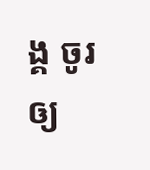ង្គ ចូរឲ្យ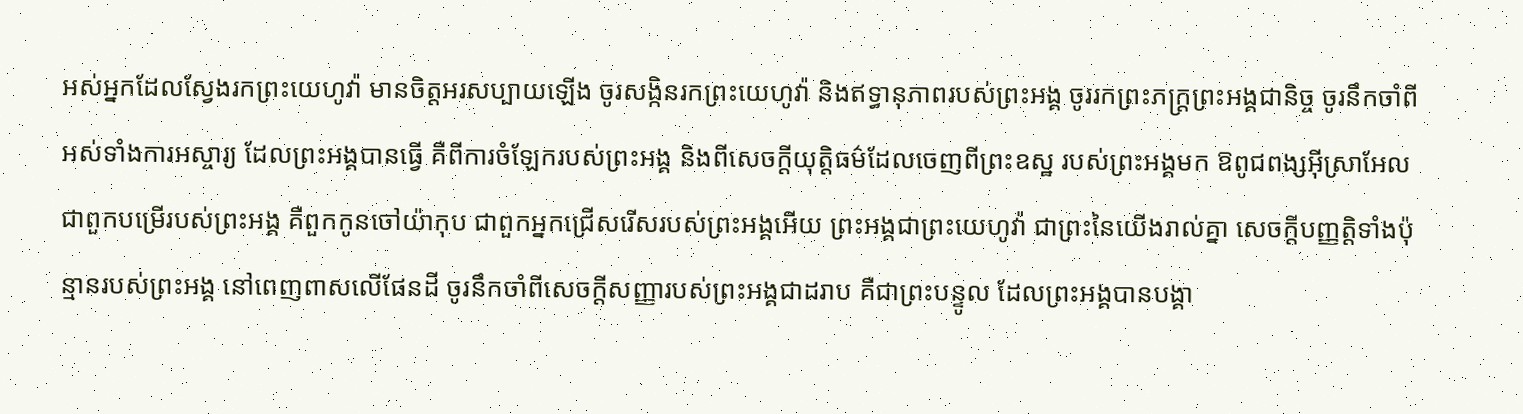អស់អ្នកដែលស្វែងរកព្រះយេហូវ៉ា មានចិត្តអរសប្បាយឡើង ចូរសង្កិនរកព្រះយេហូវ៉ា និងឥទ្ធានុភាពរបស់ព្រះអង្គ ចូររកព្រះភក្ត្រព្រះអង្គជានិច្ច ចូរនឹកចាំពីអស់ទាំងការអស្ចារ្យ ដែលព្រះអង្គបានធ្វើ គឺពីការចំឡែករបស់ព្រះអង្គ និងពីសេចក្ដីយុត្តិធម៌ដែលចេញពីព្រះឧស្ឋ របស់ព្រះអង្គមក ឱពូជពង្សអ៊ីស្រាអែល ជាពួកបម្រើរបស់ព្រះអង្គ គឺពួកកូនចៅយ៉ាកុប ជាពួកអ្នកជ្រើសរើសរបស់ព្រះអង្គអើយ ព្រះអង្គជាព្រះយេហូវ៉ា ជាព្រះនៃយើងរាល់គ្នា សេចក្ដីបញ្ញត្តិទាំងប៉ុន្មានរបស់ព្រះអង្គ នៅពេញពាសលើផែនដី ចូរនឹកចាំពីសេចក្ដីសញ្ញារបស់ព្រះអង្គជាដរាប គឺជាព្រះបន្ទូល ដែលព្រះអង្គបានបង្គា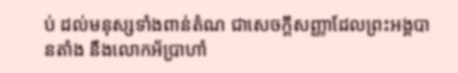ប់ ដល់មនុស្សទាំងពាន់តំណ ជាសេចក្ដីសញ្ញាដែលព្រះអង្គបានតាំង នឹងលោកអ័ប្រាហាំ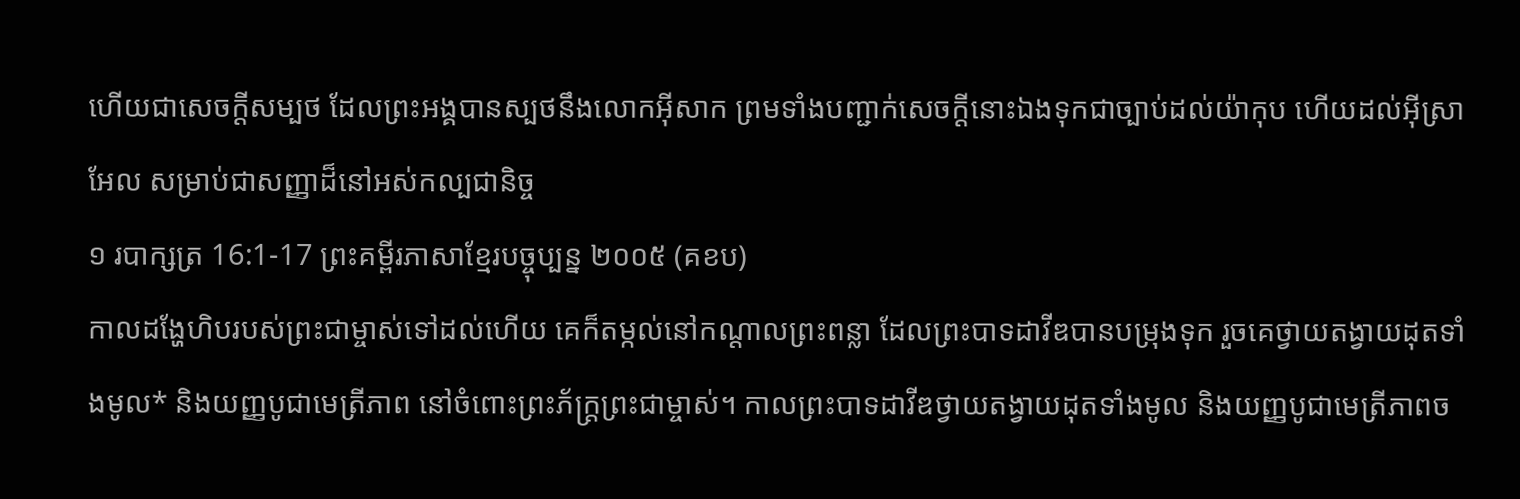ហើយជាសេចក្ដីសម្បថ ដែលព្រះអង្គបានស្បថនឹងលោកអ៊ីសាក ព្រមទាំងបញ្ជាក់សេចក្ដីនោះឯងទុកជាច្បាប់ដល់យ៉ាកុប ហើយដល់អ៊ីស្រាអែល សម្រាប់ជាសញ្ញាដ៏នៅអស់កល្បជានិច្ច
១ របាក្សត្រ 16:1-17 ព្រះគម្ពីរភាសាខ្មែរបច្ចុប្បន្ន ២០០៥ (គខប)
កាលដង្ហែហិបរបស់ព្រះជាម្ចាស់ទៅដល់ហើយ គេក៏តម្កល់នៅកណ្ដាលព្រះពន្លា ដែលព្រះបាទដាវីឌបានបម្រុងទុក រួចគេថ្វាយតង្វាយដុតទាំងមូល* និងយញ្ញបូជាមេត្រីភាព នៅចំពោះព្រះភ័ក្ត្រព្រះជាម្ចាស់។ កាលព្រះបាទដាវីឌថ្វាយតង្វាយដុតទាំងមូល និងយញ្ញបូជាមេត្រីភាពច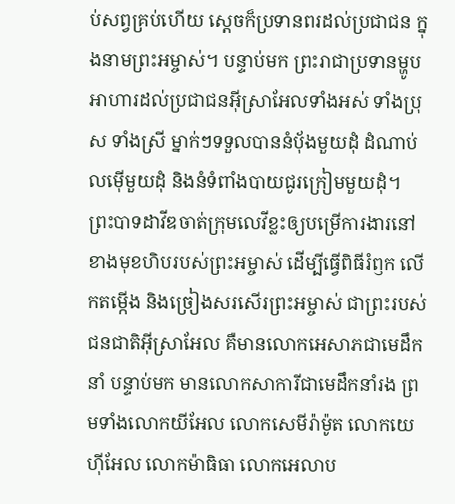ប់សព្វគ្រប់ហើយ ស្ដេចក៏ប្រទានពរដល់ប្រជាជន ក្នុងនាមព្រះអម្ចាស់។ បន្ទាប់មក ព្រះរាជាប្រទានម្ហូបអាហារដល់ប្រជាជនអ៊ីស្រាអែលទាំងអស់ ទាំងប្រុស ទាំងស្រី ម្នាក់ៗទទួលបាននំបុ័ងមួយដុំ ដំណាប់លម៉ើមួយដុំ និងនំទំពាំងបាយជូរក្រៀមមួយដុំ។ ព្រះបាទដាវីឌចាត់ក្រុមលេវីខ្លះឲ្យបម្រើការងារនៅខាងមុខហិបរបស់ព្រះអម្ចាស់ ដើម្បីធ្វើពិធីរំឭក លើកតម្កើង និងច្រៀងសរសើរព្រះអម្ចាស់ ជាព្រះរបស់ជនជាតិអ៊ីស្រាអែល គឺមានលោកអេសាភជាមេដឹកនាំ បន្ទាប់មក មានលោកសាការីជាមេដឹកនាំរង ព្រមទាំងលោកយីអែល លោកសេមីរ៉ាម៉ូត លោកយេហ៊ីអែល លោកម៉ាធិធា លោកអេលាប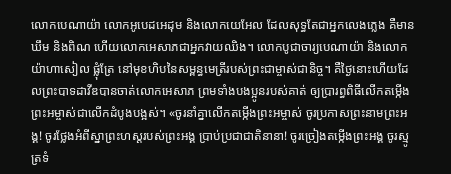លោកបេណាយ៉ា លោកអូបេដអេដុម និងលោកយេអែល ដែលសុទ្ធតែជាអ្នកលេងភ្លេង គឺមានឃឹម និងពិណ ហើយលោកអេសាភជាអ្នកវាយឈិង។ លោកបូជាចារ្យបេណាយ៉ា និងលោកយ៉ាហាសៀល ផ្លុំត្រែ នៅមុខហិបនៃសម្ពន្ធមេត្រីរបស់ព្រះជាម្ចាស់ជានិច្ច។ គឺថ្ងៃនោះហើយដែលព្រះបាទដាវីឌបានចាត់លោកអេសាភ ព្រមទាំងបងប្អូនរបស់គាត់ ឲ្យប្រារព្ធពិធីលើកតម្កើងព្រះអម្ចាស់ជាលើកដំបូងបង្អស់។ «ចូរនាំគ្នាលើកតម្កើងព្រះអម្ចាស់ ចូរប្រកាសព្រះនាមព្រះអង្គ! ចូរថ្លែងអំពីស្នាព្រះហស្ដរបស់ព្រះអង្គ ប្រាប់ប្រជាជាតិនានា! ចូរច្រៀងតម្កើងព្រះអង្គ ចូរស្មូត្រទំ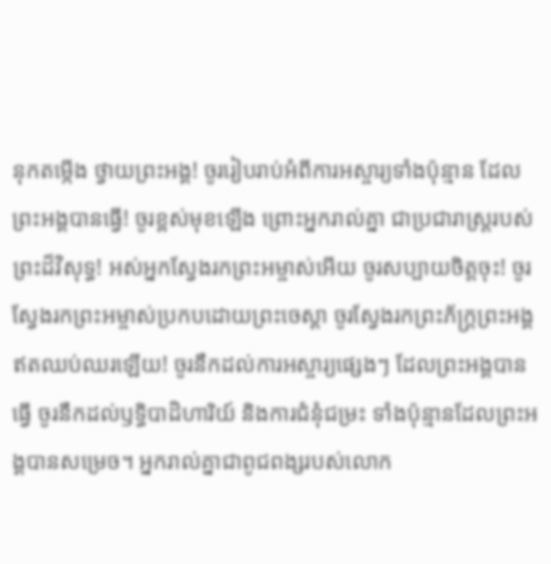នុកតម្កើង ថ្វាយព្រះអង្គ! ចូររៀបរាប់អំពីការអស្ចារ្យទាំងប៉ុន្មាន ដែលព្រះអង្គបានធ្វើ! ចូរខ្ពស់មុខឡើង ព្រោះអ្នករាល់គ្នា ជាប្រជារាស្ត្ររបស់ព្រះដ៏វិសុទ្ធ! អស់អ្នកស្វែងរកព្រះអម្ចាស់អើយ ចូរសប្បាយចិត្តចុះ! ចូរស្វែងរកព្រះអម្ចាស់ប្រកបដោយព្រះចេស្ដា ចូរស្វែងរកព្រះភ័ក្ត្រព្រះអង្គ ឥតឈប់ឈរឡើយ! ចូរនឹកដល់ការអស្ចារ្យផ្សេងៗ ដែលព្រះអង្គបានធ្វើ ចូរនឹកដល់ឫទ្ធិបាដិហារិយ៍ និងការជំនុំជម្រះ ទាំងប៉ុន្មានដែលព្រះអង្គបានសម្រេច។ អ្នករាល់គ្នាជាពូជពង្សរបស់លោក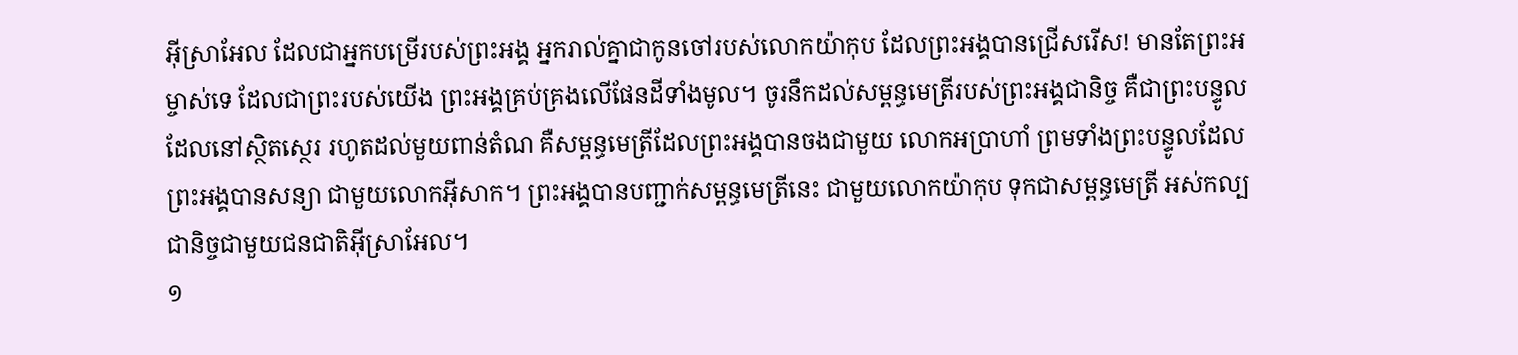អ៊ីស្រាអែល ដែលជាអ្នកបម្រើរបស់ព្រះអង្គ អ្នករាល់គ្នាជាកូនចៅរបស់លោកយ៉ាកុប ដែលព្រះអង្គបានជ្រើសរើស! មានតែព្រះអម្ចាស់ទេ ដែលជាព្រះរបស់យើង ព្រះអង្គគ្រប់គ្រងលើផែនដីទាំងមូល។ ចូរនឹកដល់សម្ពន្ធមេត្រីរបស់ព្រះអង្គជានិច្ច គឺជាព្រះបន្ទូលដែលនៅស្ថិតស្ថេរ រហូតដល់មួយពាន់តំណ គឺសម្ពន្ធមេត្រីដែលព្រះអង្គបានចងជាមួយ លោកអប្រាហាំ ព្រមទាំងព្រះបន្ទូលដែលព្រះអង្គបានសន្យា ជាមួយលោកអ៊ីសាក។ ព្រះអង្គបានបញ្ជាក់សម្ពន្ធមេត្រីនេះ ជាមួយលោកយ៉ាកុប ទុកជាសម្ពន្ធមេត្រី អស់កល្បជានិច្ចជាមួយជនជាតិអ៊ីស្រាអែល។
១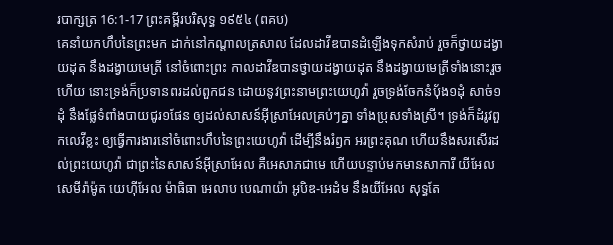របាក្សត្រ 16:1-17 ព្រះគម្ពីរបរិសុទ្ធ ១៩៥៤ (ពគប)
គេនាំយកហឹបនៃព្រះមក ដាក់នៅកណ្តាលត្រសាល ដែលដាវីឌបានដំឡើងទុកសំរាប់ រួចក៏ថ្វាយដង្វាយដុត នឹងដង្វាយមេត្រី នៅចំពោះព្រះ កាលដាវីឌបានថ្វាយដង្វាយដុត នឹងដង្វាយមេត្រីទាំងនោះរួចហើយ នោះទ្រង់ក៏ប្រទានពរដល់ពួកជន ដោយនូវព្រះនាមព្រះយេហូវ៉ា រួចទ្រង់ចែកនំបុ័ង១ដុំ សាច់១ដុំ នឹងផ្លែទំពាំងបាយជូរ១ផែន ឲ្យដល់សាសន៍អ៊ីស្រាអែលគ្រប់ៗគ្នា ទាំងប្រុសទាំងស្រី។ ទ្រង់ក៏ដំរូវពួកលេវីខ្លះ ឲ្យធ្វើការងារនៅចំពោះហឹបនៃព្រះយេហូវ៉ា ដើម្បីនឹងរំឭក អរព្រះគុណ ហើយនឹងសរសើរដល់ព្រះយេហូវ៉ា ជាព្រះនៃសាសន៍អ៊ីស្រាអែល គឺអេសាភជាមេ ហើយបន្ទាប់មកមានសាការី យីអែល សេមីរ៉ាម៉ូត យេហ៊ីអែល ម៉ាធិធា អេលាប បេណាយ៉ា អូបិឌ-អេដំម នឹងយីអែល សុទ្ធតែ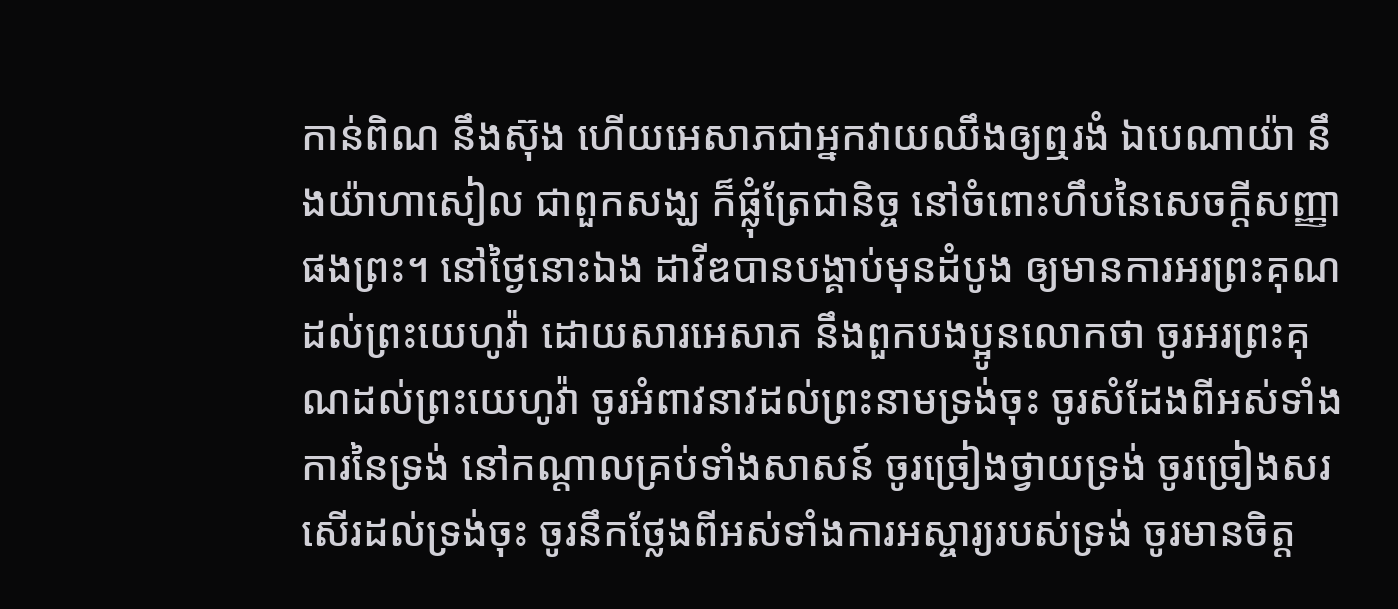កាន់ពិណ នឹងស៊ុង ហើយអេសាភជាអ្នកវាយឈឹងឲ្យឮរងំ ឯបេណាយ៉ា នឹងយ៉ាហាសៀល ជាពួកសង្ឃ ក៏ផ្លុំត្រែជានិច្ច នៅចំពោះហឹបនៃសេចក្ដីសញ្ញាផងព្រះ។ នៅថ្ងៃនោះឯង ដាវីឌបានបង្គាប់មុនដំបូង ឲ្យមានការអរព្រះគុណដល់ព្រះយេហូវ៉ា ដោយសារអេសាភ នឹងពួកបងប្អូនលោកថា ចូរអរព្រះគុណដល់ព្រះយេហូវ៉ា ចូរអំពាវនាវដល់ព្រះនាមទ្រង់ចុះ ចូរសំដែងពីអស់ទាំងការនៃទ្រង់ នៅកណ្តាលគ្រប់ទាំងសាសន៍ ចូរច្រៀងថ្វាយទ្រង់ ចូរច្រៀងសរសើរដល់ទ្រង់ចុះ ចូរនឹកថ្លែងពីអស់ទាំងការអស្ចារ្យរបស់ទ្រង់ ចូរមានចិត្ត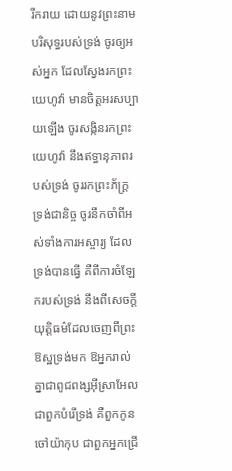រីករាយ ដោយនូវព្រះនាមបរិសុទ្ធរបស់ទ្រង់ ចូរឲ្យអស់អ្នក ដែលស្វែងរកព្រះយេហូវ៉ា មានចិត្តអរសប្បាយឡើង ចូរសង្កិនរកព្រះយេហូវ៉ា នឹងឥទ្ធានុភាពរបស់ទ្រង់ ចូររកព្រះភ័ក្ត្រទ្រង់ជានិច្ច ចូរនឹកចាំពីអស់ទាំងការអស្ចារ្យ ដែលទ្រង់បានធ្វើ គឺពីការចំឡែករបស់ទ្រង់ នឹងពីសេចក្ដីយុត្តិធម៌ដែលចេញពីព្រះឱស្ឋទ្រង់មក ឱអ្នករាល់គ្នាជាពូជពង្សអ៊ីស្រាអែល ជាពួកបំរើទ្រង់ គឺពួកកូនចៅយ៉ាកុប ជាពួកអ្នកជ្រើ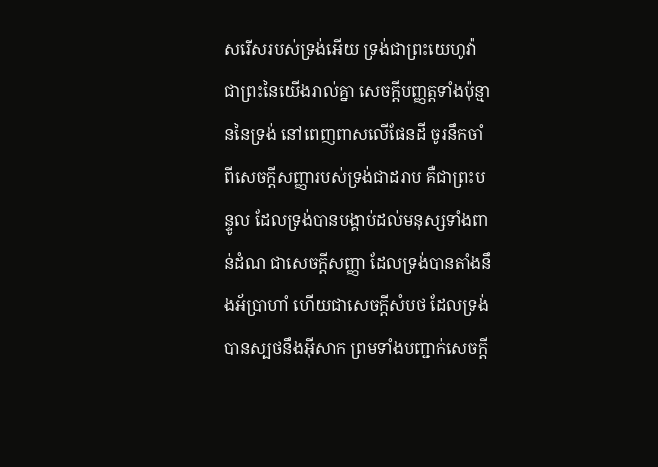សរើសរបស់ទ្រង់អើយ ទ្រង់ជាព្រះយេហូវ៉ា ជាព្រះនៃយើងរាល់គ្នា សេចក្ដីបញ្ញត្តទាំងប៉ុន្មាននៃទ្រង់ នៅពេញពាសលើផែនដី ចូរនឹកចាំពីសេចក្ដីសញ្ញារបស់ទ្រង់ជាដរាប គឺជាព្រះបន្ទូល ដែលទ្រង់បានបង្គាប់ដល់មនុស្សទាំងពាន់ដំណ ជាសេចក្ដីសញ្ញា ដែលទ្រង់បានតាំងនឹងអ័ប្រាហាំ ហើយជាសេចក្ដីសំបថ ដែលទ្រង់បានស្បថនឹងអ៊ីសាក ព្រមទាំងបញ្ជាក់សេចក្ដី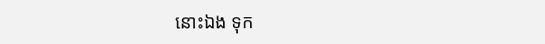នោះឯង ទុក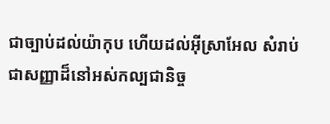ជាច្បាប់ដល់យ៉ាកុប ហើយដល់អ៊ីស្រាអែល សំរាប់ជាសញ្ញាដ៏នៅអស់កល្បជានិច្ច